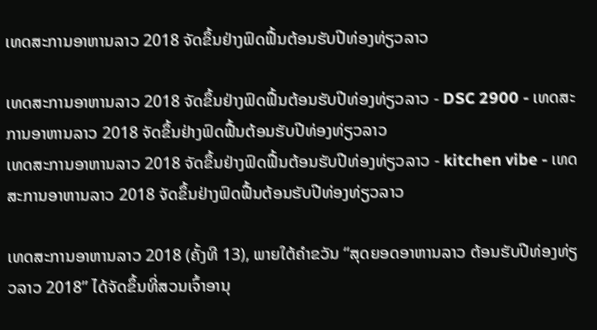ເທດສະການອາຫານລາວ 2018 ຈັດຂຶ້ນຢ່າງຟົດຟື້ນຕ້ອນຮັບປີທ່ອງທ່ຽວລາວ

ເທດສະການອາຫານລາວ 2018 ຈັດຂຶ້ນຢ່າງຟົດຟື້ນຕ້ອນຮັບປີທ່ອງທ່ຽວລາວ - DSC 2900 - ເທດສະການອາຫານລາວ 2018 ຈັດຂຶ້ນຢ່າງຟົດຟື້ນຕ້ອນຮັບປີທ່ອງທ່ຽວລາວ
ເທດສະການອາຫານລາວ 2018 ຈັດຂຶ້ນຢ່າງຟົດຟື້ນຕ້ອນຮັບປີທ່ອງທ່ຽວລາວ - kitchen vibe - ເທດສະການອາຫານລາວ 2018 ຈັດຂຶ້ນຢ່າງຟົດຟື້ນຕ້ອນຮັບປີທ່ອງທ່ຽວລາວ

ເທດສະການອາຫານລາວ 2018 (ຄັ້ງທີ 13), ພາຍໃຕ້ຄໍາຂວັນ “ສຸດຍອດອາຫານລາວ ຕ້ອນຮັບປີທ່ອງທ່ຽວລາວ 2018” ໄດ້ຈັດຂຶ້ນທີ່ສວນເຈົ້າອານຸ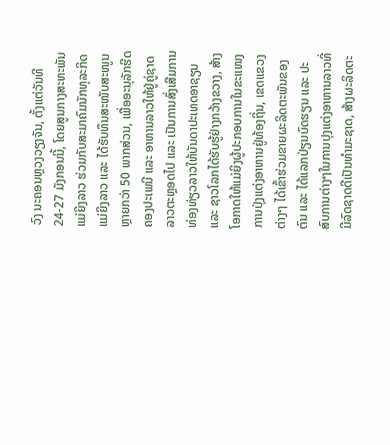ວົງ ນະຄອນຫຼວງວຽງຈັນ, ຕັ້ງແຕ່ວັນທີ 24-27 ມັງກອນນີ້, ໂດຍສູນກາງສະຫະພັນແມ່ຍິງລາວ ຮ່ວມກັບສະມາຄົມນັກທຸລະກິດແມ່ຍິງລາວ ແລະ ໄດ້ຮັບທຶນສະໜັບສະໜູນຫຼາຍກວ່າ 50 ພາກສ່ວນ, ເພື່ອອະນຸລັກຮີດຄອງປະເພນີ ແລະ ອາຫານລາວໃຫ້ຢູ່ຄູ່ຊາດລາວຕະຫຼອດໄປ ແລະ ເປັນການສົ່ງເສີມການທ່ອງທ່ຽວລາວໃຫ້ບັນດາປະເທດອາຊຽນ ແລະ ຊາວໂລກໄດ້ຮັບຮູ້ຢ່າງກວ້າງຂວາງ, ສ້າງໂອກາດໃຫ້ແມ່ຍິງຜູ້ປະກອບການໃນຂະແໜງການປຸ່ງແຕ່ງອາຫານຢູ່ທ້ອງຖິ່ນ, ເຂດແຂວງຕ່າງໆ ໄດ້ເຂົ້າຮ່ວມຂາຍຜະລິດຕະພັນຂອງຕົນ ແລະ ໄດ້ແລກປ່ຽນບົດຮຽນ ແລະ ປະສົບການຕ່າງໆໃນການປຸງແຕ່ງອາຫານລາວທີ່ມີລົດຊາດດີເປັນທໍາມະຊາດ, ສ້າງຜະລິດຕະ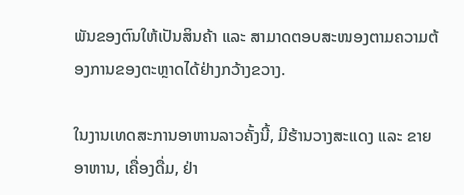ພັນຂອງຕົນໃຫ້ເປັນສິນຄ້າ ແລະ ສາມາດຕອບສະໜອງຕາມຄວາມຕ້ອງການຂອງຕະຫຼາດໄດ້ຢ່າງກວ້າງຂວາງ.

ໃນງານເທດສະການອາຫານລາວຄັ້ງນີ້, ມີຮ້ານວາງສະແດງ ແລະ ຂາຍອາຫານ, ເຄື່ອງດື່ມ, ຢ່າ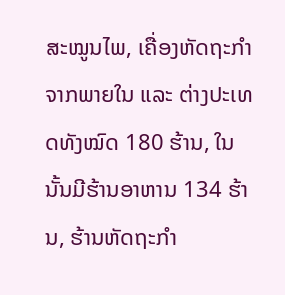ສະໝູນໄພ, ເຄື່ອງຫັດຖະກໍາຈາກພາຍໃນ ແລະ ຕ່າງປະເທດທັງໝົດ 180 ຮ້ານ, ໃນນັ້ນມີຮ້ານອາຫານ 134 ຮ້ານ, ຮ້ານຫັດຖະກໍາ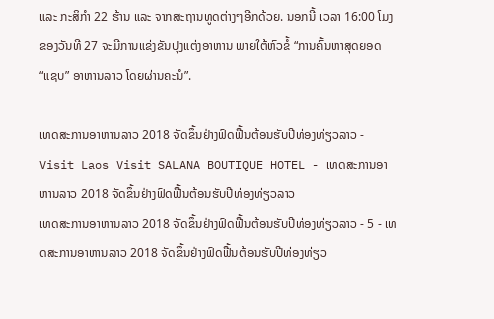ແລະ ກະສິກໍາ 22 ຮ້ານ ແລະ ຈາກສະຖານທູດຕ່າງໆອີກດ້ວຍ. ນອກນີ້ ເວລາ 16:00 ໂມງຂອງວັນທີ 27 ຈະມີການແຂ່ງຂັນປຸງແຕ່ງອາຫານ ພາຍໃຕ້ຫົວຂໍ້ “ການຄົ້ນຫາສຸດຍອດ “ແຊບ” ອາຫານລາວ ໂດຍຜ່ານຄະນໍ”.

ເທດສະການອາຫານລາວ 2018 ຈັດຂຶ້ນຢ່າງຟົດຟື້ນຕ້ອນຮັບປີທ່ອງທ່ຽວລາວ - Visit Laos Visit SALANA BOUTIQUE HOTEL - ເທດສະການອາຫານລາວ 2018 ຈັດຂຶ້ນຢ່າງຟົດຟື້ນຕ້ອນຮັບປີທ່ອງທ່ຽວລາວ
ເທດສະການອາຫານລາວ 2018 ຈັດຂຶ້ນຢ່າງຟົດຟື້ນຕ້ອນຮັບປີທ່ອງທ່ຽວລາວ - 5 - ເທດສະການອາຫານລາວ 2018 ຈັດຂຶ້ນຢ່າງຟົດຟື້ນຕ້ອນຮັບປີທ່ອງທ່ຽວ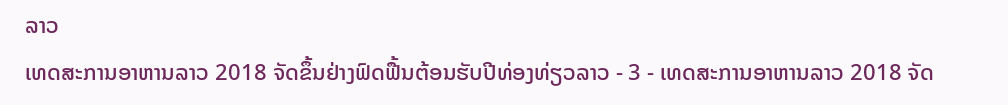ລາວ
ເທດສະການອາຫານລາວ 2018 ຈັດຂຶ້ນຢ່າງຟົດຟື້ນຕ້ອນຮັບປີທ່ອງທ່ຽວລາວ - 3 - ເທດສະການອາຫານລາວ 2018 ຈັດ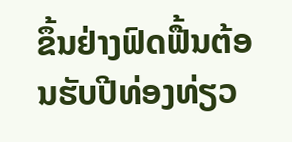ຂຶ້ນຢ່າງຟົດຟື້ນຕ້ອນຮັບປີທ່ອງທ່ຽວ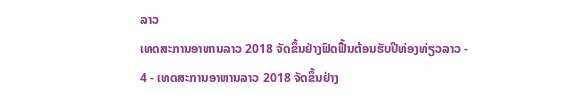ລາວ
ເທດສະການອາຫານລາວ 2018 ຈັດຂຶ້ນຢ່າງຟົດຟື້ນຕ້ອນຮັບປີທ່ອງທ່ຽວລາວ - 4 - ເທດສະການອາຫານລາວ 2018 ຈັດຂຶ້ນຢ່າງ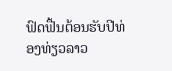ຟົດຟື້ນຕ້ອນຮັບປີທ່ອງທ່ຽວລາວ